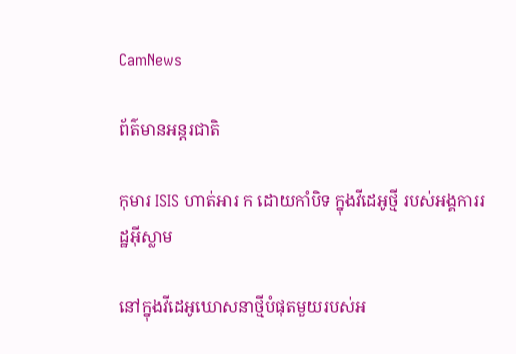CamNews

ព័ត៌មានអន្តរជាតិ

កុមារ ISIS ហាត់អារ ក ដោយកាំបិទ ក្នុងវីដេអូថ្មី របស់អង្គការរដ្ឋអ៊ីស្លាម

នៅក្នុងវីដេអូឃោសនាថ្មីបំផុតមួយរបស់អ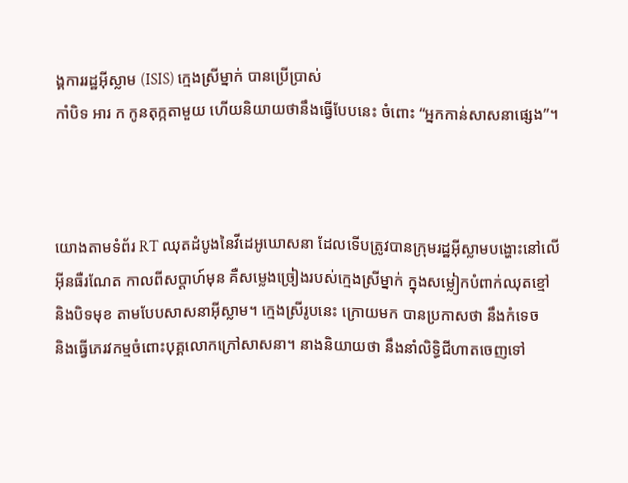ង្គការរដ្ឋអ៊ីស្លាម (ISIS) ក្មេងស្រីម្នាក់ បានប្រើប្រាស់
កាំបិទ អារ ក កូនតុក្កតាមួយ ហើយនិយាយថានឹងធ្វើបែបនេះ ចំពោះ “អ្នកកាន់សាសនាផ្សេង”។



យោងតាមទំព័រ RT ឈុតដំបូងនៃវីដេអូឃោសនា ដែលទើបត្រូវបានក្រុមរដ្ឋអ៊ីស្លាមបង្ហោះនៅលើ
អ៊ីនធឺរណែត កាលពីសប្ដាហ៍មុន គឺសម្លេងច្រៀងរបស់ក្មេងស្រីម្នាក់ ក្នុងសម្លៀកបំពាក់ឈុតខ្មៅ
និងបិទមុខ តាមបែបសាសនាអ៊ីស្លាម។ ក្មេងស្រីរូបនេះ ក្រោយមក បានប្រកាសថា នឹងកំទេច
និងធ្វើភេរវកម្មចំពោះបុគ្គលោកក្រៅសាសនា។ នាងនិយាយថា នឹងនាំលិទ្ធិជីហាតចេញទៅ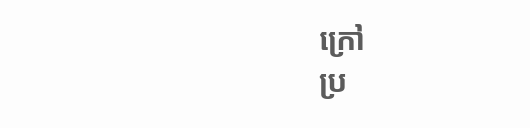ក្រៅ
ប្រ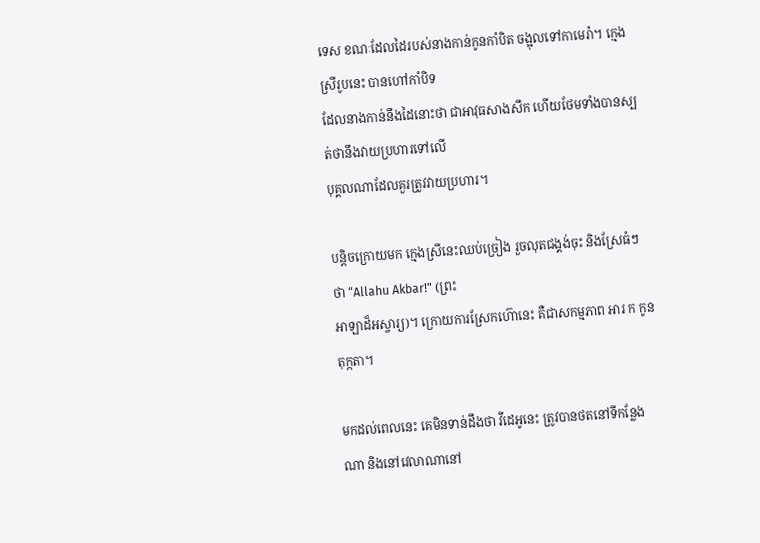ទេស ខណៈដែលដៃរបស់នាងកាន់កូនកាំបិត ចង្អុលទៅកាមេរ៉ា។ ក្មេងស្រីរូបនេះ បានហៅកាំបិទ
ដែលនាងកាន់នឹងដៃនោះថា ជាអាវុធសាងសឹក ហើយថែមទាំងបានស្បត់ថានឹងវាយប្រហារទៅលើ
បុគ្គលណាដែលគួរត្រូវវាយប្រហារ។

បន្តិចក្រោយមក ក្មេងស្រីនេះឈប់ច្រៀង រួចលុតជង្គង់ចុះ និងស្រែធំៗថា “Allahu Akbar!" (ព្រះ
អាឡាដ៏អស្ចារ្យ)។ ក្រោយការស្រែកហ៊ោនេះ គឺជាសកម្មភាព អារ ក កូនតុក្កតា។

មកដល់ពេលនេះ គេមិនទាន់ដឹងថា វីដេអូនេះ ត្រូវបានថតនៅទីកន្លែងណា និងនៅវេលាណានៅ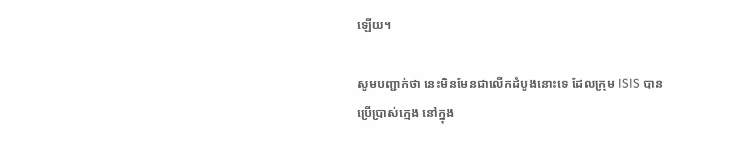ឡើយ។

សូមបញ្ជាក់ថា នេះមិនមែនជាលើកដំបូងនោះទេ ដែលក្រុម ISIS បានប្រើប្រាស់ក្មេង នៅក្នុង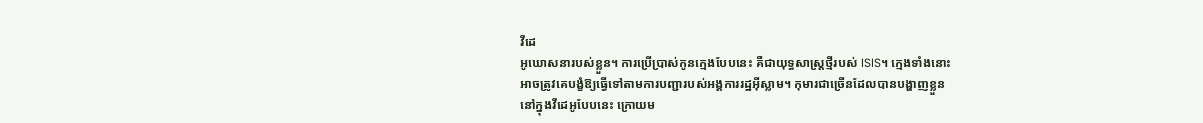វីដេ
អូឃោសនារបស់ខ្លួន។ ការប្រើប្រាស់កូនក្មេងបែបនេះ គឺជាយុទ្ធសាស្ដ្រថ្មីរបស់ ISIS។ ក្មេងទាំងនោះ
អាចត្រូវគេបង្ខំឱ្យធ្វើទៅតាមការបញ្ជារបស់អង្គការរដ្ឋអ៊ីស្លាម។ កុមារជាច្រើនដែលបានបង្ហាញខ្លួន
នៅក្នុងវីដេអូបែបនេះ ក្រោយម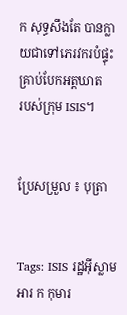ក សុទ្ធសឹងតែ បានក្លាយជាទៅភេរវករបំផ្ទុះគ្រាប់បែកអត្តឃាត
របស់ក្រុម ISIS។


ប្រែសម្រួល ៖ បុត្រា


Tags: ISIS រដ្ឋអ៊ីស្លាម អារ ក កុមារ